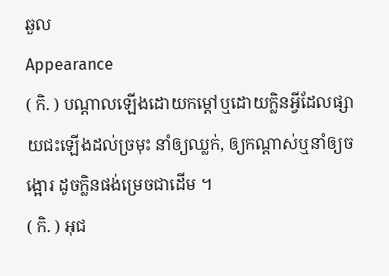ឆួល
Appearance
( កិ. ) បណ្ដាលឡើងដោយកម្ដៅឬដោយក្លិនអ្វីដែលផ្សាយជះឡើងដល់ច្រមុះ នាំឲ្យឈ្លក់, ឲ្យកណ្ដាស់ឬនាំឲ្យចង្អោរ ដូចក្លិនផង់ម្រេចជាដើម ។
( កិ. ) អុជ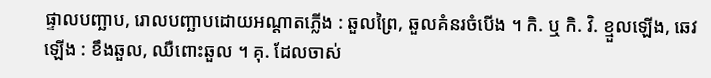ផ្ទាលបញ្ឆាប, រោលបញ្ឆាបដោយអណ្ដាតភ្លើង : ឆួលព្រៃ, ឆួលគំនរចំបើង ។ កិ. ឬ កិ. វិ. ខ្មួលឡើង, ឆេវឡើង : ខឹងឆួល, ឈឺពោះឆួល ។ គុ. ដែលចាស់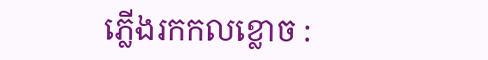ភ្លើងរកកលខ្លោច :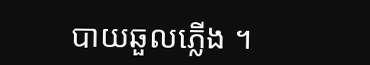បាយឆួលភ្លើង ។